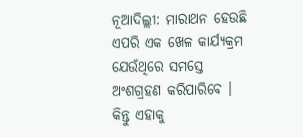ନୂଆଦିଲ୍ଲୀ: ମାରାଥନ ହେଉଛି ଏପରି ଏକ ଖେଳ କାର୍ଯ୍ୟକ୍ରମ ଯେଉଁଥିରେ ସମସ୍ତେ ଅଂଶଗ୍ରହଣ କରିପାରିବେ । କିନ୍ତୁ ଏହାକୁ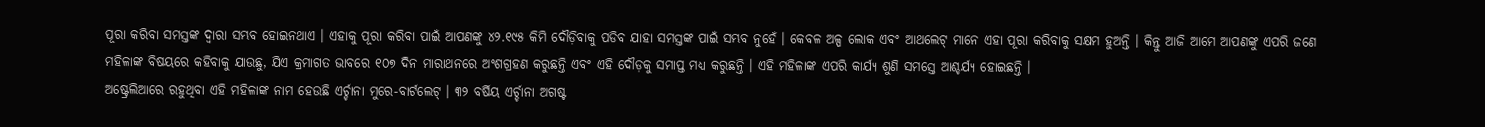ପୂରା କରିବା ସମସ୍ତଙ୍କ ଦ୍ୱାରା ସମ୍ଭବ ହୋଇନଥାଏ । ଏହାକୁ ପୂରା କରିବା ପାଇଁ ଆପଣଙ୍କୁ ୪୨.୧୯୫ କିମି ଦୌଡ଼ିବାକୁ ପଡିବ ଯାହା ସମସ୍ତଙ୍କ ପାଇଁ ସମ୍ଭବ ନୁହେଁ । କେବଳ ଅଳ୍ପ ଲୋକ ଏବଂ ଆଥଲେଟ୍ ମାନେ ଏହା ପୂରା କରିବାକୁ ସକ୍ଷମ ହୁଅନ୍ତି । କିନ୍ତୁ ଆଜି ଆମେ ଆପଣଙ୍କୁ ଏପରି ଜଣେ ମହିଳାଙ୍କ ବିଷୟରେ କହିବାକୁ ଯାଉଛୁ, ଯିଏ କ୍ରମାଗତ ଭାବରେ ୧୦୭ ଦିନ ମାରାଥନରେ ଅଂଶଗ୍ରହଣ କରୁଛନ୍ତି ଏବଂ ଏହି ଦୌଡ଼କୁ ସମାପ୍ତ ମଧ୍ୟ କରୁଛନ୍ତି । ଏହି ମହିଳାଙ୍କ ଏପରି କାର୍ଯ୍ୟ ଶୁଣି ସମସ୍ତେ ଆଶ୍ଚର୍ଯ୍ୟ ହୋଇଛନ୍ତି ।
ଅଷ୍ଟ୍ରେଲିଆରେ ରହୁଥିବା ଏହି ମହିଳାଙ୍କ ନାମ ହେଉଛି ଏର୍ଚ୍ଚାନା ମୁରେ-ବାର୍ଟଲେଟ୍ । ୩୨ ବର୍ଷିୟ ଏର୍ଚ୍ଚାନା ଅଗଷ୍ଟ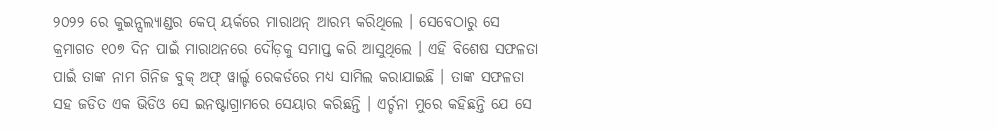୨୦୨୨ ରେ କୁଇନ୍ସଲ୍ୟାଣ୍ଡର କେପ୍ ୟର୍କରେ ମାରାଥନ୍ ଆରମ୍ଭ କରିଥିଲେ । ସେବେଠାରୁ ସେ କ୍ରମାଗତ ୧୦୭ ଦିନ ପାଇଁ ମାରାଥନରେ ଦୌଡ଼କୁ ସମାପ୍ତ କରି ଆସୁଥିଲେ । ଏହି ବିଶେଷ ସଫଳତା ପାଇଁ ତାଙ୍କ ନାମ ଗିନିଜ ବୁକ୍ ଅଫ୍ ୱାର୍ଲ୍ଡ ରେକର୍ଡରେ ମଧ୍ୟ ସାମିଲ କରାଯାଇଛି । ତାଙ୍କ ସଫଳତା ସହ ଜଡିତ ଏକ ଭିଡିଓ ସେ ଇନଷ୍ଟାଗ୍ରାମରେ ସେୟାର କରିଛନ୍ତି । ଏର୍ଚ୍ଚନା ମୁରେ କହିଛନ୍ତି ଯେ ସେ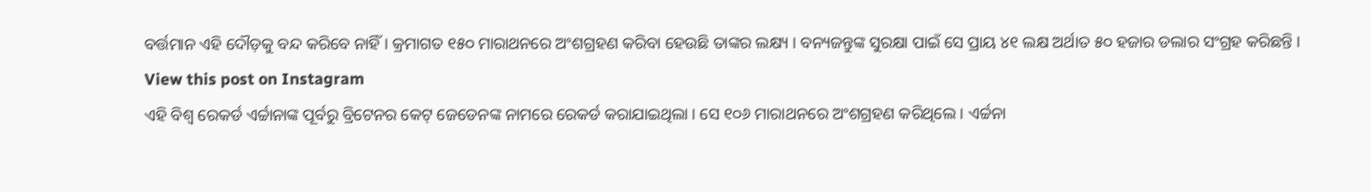ବର୍ତ୍ତମାନ ଏହି ଦୌଡ଼କୁ ବନ୍ଦ କରିବେ ନାହିଁ । କ୍ରମାଗତ ୧୫୦ ମାରାଥନରେ ଅଂଶଗ୍ରହଣ କରିବା ହେଉଛି ତାଙ୍କର ଲକ୍ଷ୍ୟ । ବନ୍ୟଜନ୍ତୁଙ୍କ ସୁରକ୍ଷା ପାଇଁ ସେ ପ୍ରାୟ ୪୧ ଲକ୍ଷ ଅର୍ଥାତ ୫୦ ହଜାର ଡଲାର ସଂଗ୍ରହ କରିଛନ୍ତି ।
View this post on Instagram
ଏହି ବିଶ୍ୱ ରେକର୍ଡ ଏର୍ଚ୍ଚାନାଙ୍କ ପୂର୍ବରୁ ବ୍ରିଟେନର କେଟ୍ ଜେଡେନଙ୍କ ନାମରେ ରେକର୍ଡ କରାଯାଇଥିଲା । ସେ ୧୦୬ ମାରାଥନରେ ଅଂଶଗ୍ରହଣ କରିଥିଲେ । ଏର୍ଚ୍ଚନା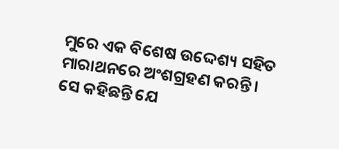ମୁରେ ଏକ ବିଶେଷ ଉଦ୍ଦେଶ୍ୟ ସହିତ ମାରାଥନରେ ଅଂଶଗ୍ରହଣ କରନ୍ତି । ସେ କହିଛନ୍ତି ଯେ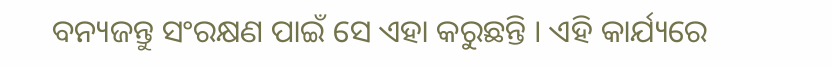ବନ୍ୟଜନ୍ତୁ ସଂରକ୍ଷଣ ପାଇଁ ସେ ଏହା କରୁଛନ୍ତି । ଏହି କାର୍ଯ୍ୟରେ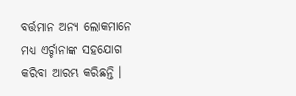ବର୍ତ୍ତମାନ ଅନ୍ୟ ଲୋକମାନେ ମଧ୍ୟ ଏର୍ଚ୍ଚାନାଙ୍କ ସହଯୋଗ କରିବା ଆରମ୍ଭ କରିଛନ୍ତି ।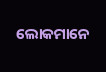ଲୋକମାନେ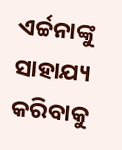ଏର୍ଚ୍ଚନାଙ୍କୁ ସାହାଯ୍ୟ କରିବାକୁ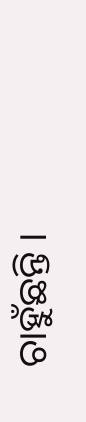ଚାହୁଁଛନ୍ତି ।